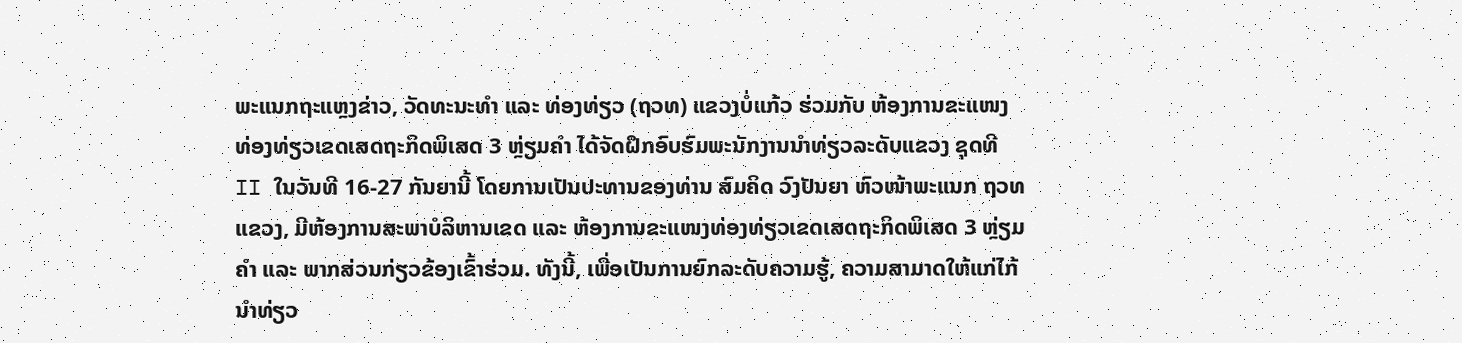ພະແນກຖະແຫຼງຂ່າວ, ວັດທະນະທໍາ ແລະ ທ່ອງທ່ຽວ (ຖວທ) ແຂວງບໍ່ແກ້ວ ຮ່ວມກັບ ຫ້ອງການຂະແໜງ ທ່ອງທ່ຽວເຂດເສດຖະກິດພິເສດ 3 ຫຼ່ຽມຄໍາ ໄດ້ຈັດຝຶກອົບຮົມພະນັກງານນຳທ່ຽວລະດັບແຂວງ ຊຸດທີ II ໃນວັນທີ 16-27 ກັນຍານີ້ ໂດຍການເປັນປະທານຂອງທ່ານ ສົມຄິດ ວົງປັນຍາ ຫົວໜ້າພະແນກ ຖວທ ແຂວງ, ມີຫ້ອງການສະພາບໍລິຫານເຂດ ແລະ ຫ້ອງການຂະແໜງທ່ອງທ່ຽວເຂດເສດຖະກິດພິເສດ 3 ຫຼ່ຽມຄຳ ແລະ ພາກສ່ວນກ່ຽວຂ້ອງເຂົ້າຮ່ວມ. ທັງນີ້, ເພື່ອເປັນການຍົກລະດັບຄວາມຮູ້, ຄວາມສາມາດໃຫ້ແກ່ໄກ້ນໍາທ່ຽວ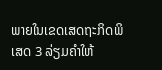ພາຍໃນເຂດເສດຖະກິດພິເສດ 3 ລ່ຽມຄໍາໃຫ້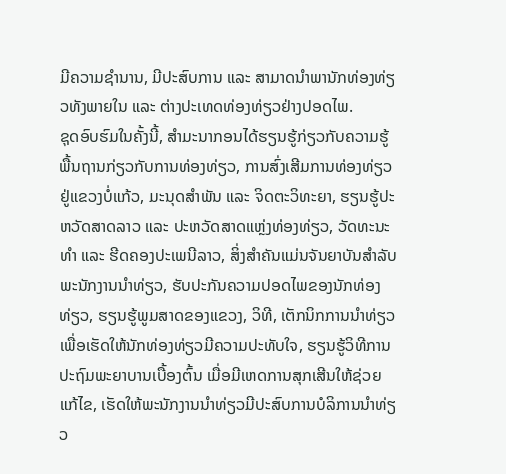ມີຄວາມຊໍານານ, ມີປະສົບການ ແລະ ສາມາດນໍາພານັກທ່ອງທ່ຽວທັງພາຍໃນ ແລະ ຕ່າງປະເທດທ່ອງທ່ຽວຢ່າງປອດໄພ.
ຊຸດອົບຮົມໃນຄັ້ງນີ້, ສໍາມະນາກອນໄດ້ຮຽນຮູ້ກ່ຽວກັບຄວາມຮູ້ພື້ນຖານກ່ຽວກັບການທ່ອງທ່ຽວ, ການສົ່ງເສີມການທ່ອງທ່ຽວຢູ່ແຂວງບໍ່ແກ້ວ, ມະນຸດສຳພັນ ແລະ ຈິດຕະວິທະຍາ, ຮຽນຮູ້ປະຫວັດສາດລາວ ແລະ ປະຫວັດສາດແຫຼ່ງທ່ອງທ່ຽວ, ວັດທະນະທຳ ແລະ ຮີດຄອງປະເພນີລາວ, ສິ່ງສໍາຄັນແມ່ນຈັນຍາບັນສຳລັບພະນັກງານນຳທ່ຽວ, ຮັບປະກັນຄວາມປອດໄພຂອງນັກທ່ອງທ່ຽວ, ຮຽນຮູ້ພູມສາດຂອງແຂວງ, ວິທີ, ເຕັກນິກການນຳທ່ຽວເພື່ອເຮັດໃຫ້ນັກທ່ອງທ່ຽວມີຄວາມປະທັບໃຈ, ຮຽນຮູ້ວິທີການປະຖົມພະຍາບານເບື້ອງຕົ້ນ ເມື່ອມີເຫດການສຸກເສີນໃຫ້ຊ່ວຍແກ້ໄຂ, ເຮັດໃຫ້ພະນັກງານນໍາທ່ຽວມີປະສົບການບໍລິການນຳທ່ຽວ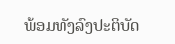ພ້ອມທັງລົງປະຕິບັດ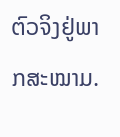ຕົວຈິງຢູ່ພາກສະໝາມ.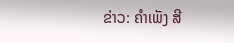ຂ່າວ: ຄໍາເພັງ ສີ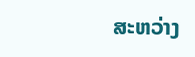ສະຫວ່າງ